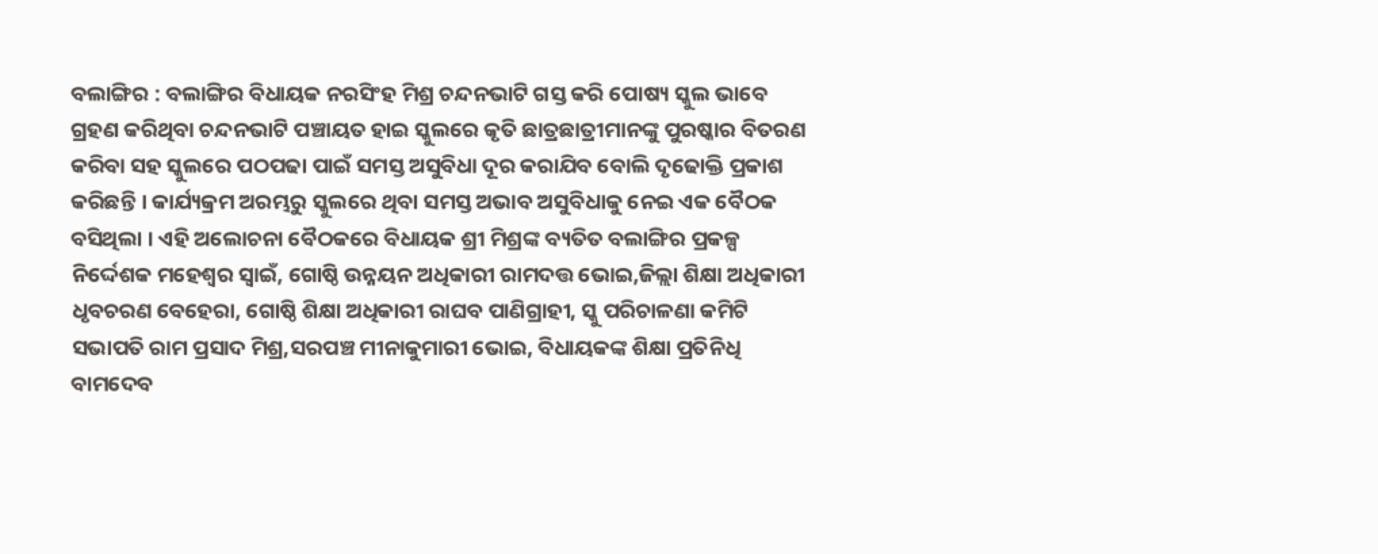ବଲାଙ୍ଗିର : ବଲାଙ୍ଗିର ବିଧାୟକ ନରସିଂହ ମିଶ୍ର ଚନ୍ଦନଭାଟି ଗସ୍ତ କରି ପୋଷ୍ୟ ସ୍କୁଲ ଭାବେ ଗ୍ରହଣ କରିଥିବା ଚନ୍ଦନଭାଟି ପଞ୍ଚାୟତ ହାଇ ସ୍କୁଲରେ କୃତି ଛାତ୍ରଛାତ୍ରୀମାନଙ୍କୁ ପୁରଷ୍କାର ବିତରଣ କରିବା ସହ ସ୍କୁଲରେ ପଠପଢା ପାଇଁ ସମସ୍ତ ଅସୁବିଧା ଦୂର କରାଯିବ ବୋଲି ଦୃଢୋକ୍ତି ପ୍ରକାଶ କରିଛନ୍ତି । କାର୍ଯ୍ୟକ୍ରମ ଅରମ୍ଭରୁ ସ୍କୁଲରେ ଥିବା ସମସ୍ତ ଅଭାବ ଅସୁବିଧାକୁ ନେଇ ଏକ ବୈଠକ ବସିଥିଲା । ଏହି ଅଲୋଚନା ବୈଠକରେ ବିଧାୟକ ଶ୍ରୀ ମିଶ୍ରଙ୍କ ବ୍ୟତିତ ବଲାଙ୍ଗିର ପ୍ରକଳ୍ପ ନିର୍ଦ୍ଦେଶକ ମହେଶ୍ୱର ସ୍ୱାଇଁ, ଗୋଷ୍ଠି ଉନ୍ନୟନ ଅଧିକାରୀ ରାମଦତ୍ତ ଭୋଇ,ଜିଲ୍ଲା ଶିକ୍ଷା ଅଧିକାରୀ ଧୃବଚରଣ ବେହେରା, ଗୋଷ୍ଠି ଶିକ୍ଷା ଅଧିକାରୀ ରାଘବ ପାଣିଗ୍ରାହୀ, ସ୍କୁ ପରିଚାଳଣା କମିଟି ସଭାପତି ରାମ ପ୍ରସାଦ ମିଶ୍ର,ସରପଞ୍ଚ ମୀନାକୁମାରୀ ଭୋଇ, ବିଧାୟକଙ୍କ ଶିକ୍ଷା ପ୍ରତିନିଧି ବାମଦେବ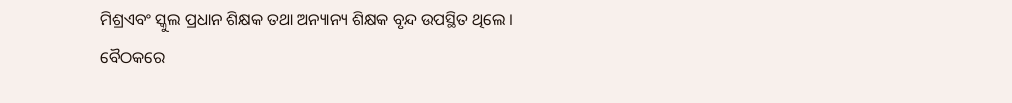ମିଶ୍ରଏବଂ ସ୍କୁଲ ପ୍ରଧାନ ଶିକ୍ଷକ ତଥା ଅନ୍ୟାନ୍ୟ ଶିକ୍ଷକ ବୃନ୍ଦ ଉପସ୍ଥିତ ଥିଲେ ।
ବୈଠକରେ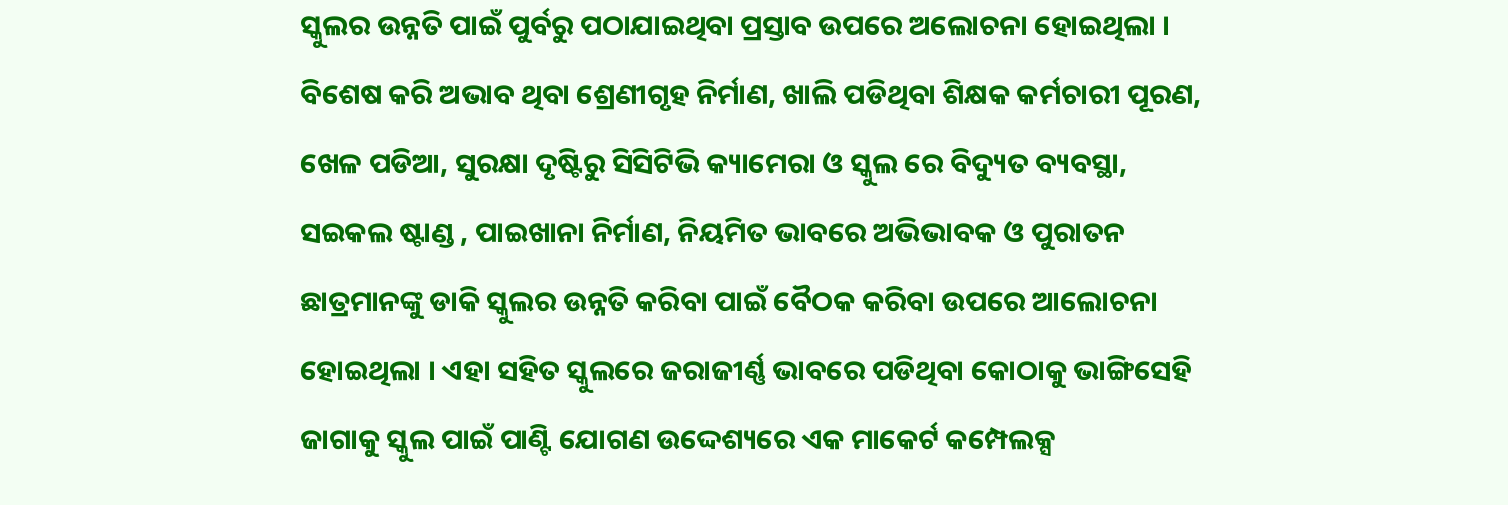ସ୍କୁଲର ଉନ୍ନତି ପାଇଁ ପୁର୍ବରୁ ପଠାଯାଇଥିବା ପ୍ରସ୍ତାବ ଉପରେ ଅଲୋଚନା ହୋଇଥିଲା । ବିଶେଷ କରି ଅଭାବ ଥିବା ଶ୍ରେଣୀଗୃହ ନିର୍ମାଣ, ଖାଲି ପଡିଥିବା ଶିକ୍ଷକ କର୍ମଚାରୀ ପୂରଣ, ଖେଳ ପଡିଆ, ସୁରକ୍ଷା ଦୃଷ୍ଟିରୁ ସିସିଟିଭି କ୍ୟାମେରା ଓ ସ୍କୁଲ ରେ ବିଦ୍ୟୁତ ବ୍ୟବସ୍ଥା, ସଇକଲ ଷ୍ଟାଣ୍ଡ , ପାଇଖାନା ନିର୍ମାଣ, ନିୟମିତ ଭାବରେ ଅଭିଭାବକ ଓ ପୁରାତନ ଛାତ୍ରମାନଙ୍କୁ ଡାକି ସ୍କୁଲର ଉନ୍ନତି କରିବା ପାଇଁ ବୈଠକ କରିବା ଉପରେ ଆଲୋଚନା ହୋଇଥିଲା । ଏହା ସହିତ ସ୍କୁଲରେ ଜରାଜୀର୍ଣ୍ଣ ଭାବରେ ପଡିଥିବା କୋଠାକୁ ଭାଙ୍ଗିସେହି ଜାଗାକୁ ସ୍କୁଲ ପାଇଁ ପାଣ୍ଟି ଯୋଗଣ ଉଦ୍ଦେଶ୍ୟରେ ଏକ ମାକେର୍ଟ କମ୍ପେଲକ୍ସ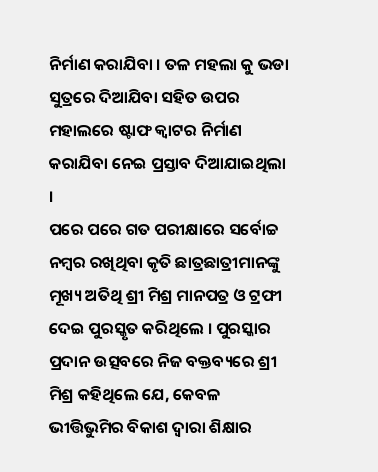ନିର୍ମାଣ କରାଯିବା । ତଳ ମହଲା କୁ ଭଡା ସୁତ୍ରରେ ଦିଆଯିବା ସହିତ ଉପର ମହାଲରେ ଷ୍ଟାଫ କ୍ୱାଟର ନିର୍ମାଣ କରାଯିବା ନେଇ ପ୍ରସ୍ତାବ ଦିଆଯାଇଥିଲା ।
ପରେ ପରେ ଗତ ପରୀକ୍ଷାରେ ସର୍ବୋଚ୍ଚ ନମ୍ବର ରଖିଥିବା କୃତି ଛାତ୍ରଛାତ୍ରୀମାନଙ୍କୁ ମୂଖ୍ୟ ଅତିଥି ଶ୍ରୀ ମିଶ୍ର ମାନପତ୍ର ଓ ଟ୍ରଫୀ ଦେଇ ପୁରସ୍କୃତ କରିଥିଲେ । ପୁରସ୍କାର ପ୍ରଦାନ ଉତ୍ସବରେ ନିଜ ବକ୍ତବ୍ୟରେ ଶ୍ରୀ ମିଶ୍ର କହିଥିଲେ ଯେ, କେବଳ ଭୀତ୍ତିଭୁମିର ବିକାଶ ଦ୍ୱାରା ଶିକ୍ଷାର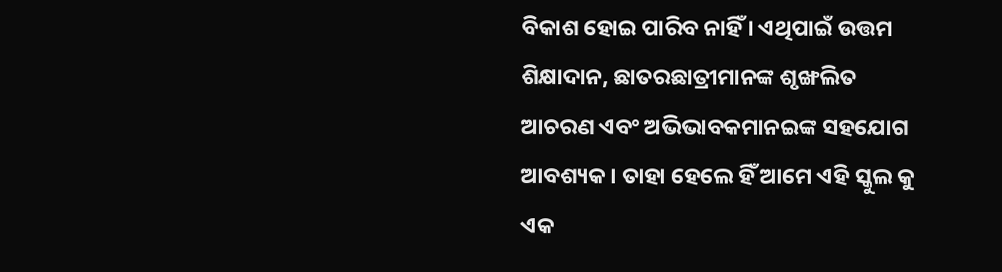ବିକାଶ ହୋଇ ପାରିବ ନାହିଁ । ଏଥିପାଇଁ ଉତ୍ତମ ଶିକ୍ଷାଦାନ, ଛାତରଛାତ୍ରୀମାନଙ୍କ ଶୃଙ୍ଖଲିତ ଆଚରଣ ଏବଂ ଅଭିଭାବକମାନଇଙ୍କ ସହଯୋଗ ଆବଶ୍ୟକ । ତାହା ହେଲେ ହିଁ ଆମେ ଏହି ସ୍କୁଲ କୁ ଏକ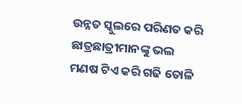ଉନ୍ନତ ସ୍କୁଲରେ ପରିଣତ କରି ଛାତ୍ରଛାତ୍ରୀମାନଙ୍କୁ ଭଲ ମଣଷ ଟିଏ କରି ଗଢି ତୋଳି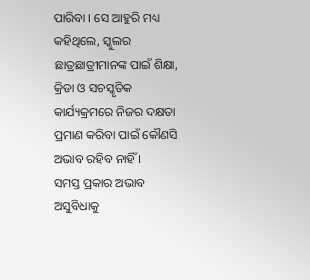ପାରିବା । ସେ ଆହୁରି ମଧ୍ୟ କହିଥିଲେ, ସ୍କୁଲର ଛାତ୍ରଛାତ୍ରୀମାନଙ୍କ ପାଇଁ ଶିକ୍ଷା, କ୍ରିଡା ଓ ସଚସ୍କୃତିକ କାର୍ଯ୍ୟକ୍ରମରେ ନିଜର ଦକ୍ଷତା ପ୍ରମାଣ କରିବା ପାଇଁ କୌଣସି ଅଭାବ ରହିବ ନାହିଁ ।
ସମସ୍ତ ପ୍ରକାର ଅଭାବ ଅସୁବିଧାକୁ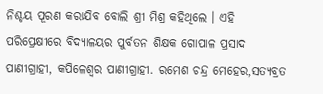ନିଶ୍ଚୟ ପୂରଣ କରାଯିବ ବୋଲି ଶ୍ରୀ ମିଶ୍ର କହିଥିଲେ । ଏହି ପରିପ୍ରେକ୍ଷୀରେ ବିଦ୍ୟାଳୟର ପୁର୍ବତନ ଶିକ୍ଷକ ଗୋପାଳ ପ୍ରସାଦ ପାଣୀଗ୍ରାହୀ, କପିଳେଶ୍ୱର ପାଣୀଗ୍ରାହୀ. ରମେଶ ଚନ୍ଦ୍ର ମେହେର,ସତ୍ୟବ୍ରତ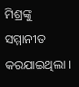ମିଶ୍ରଙ୍କୁ ସମ୍ମାନୀତ କରଯାଇଥିଲା ।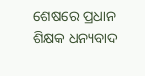ଶେଷରେ ପ୍ରଧାନ ଶିକ୍ଷକ ଧନ୍ୟବାଦ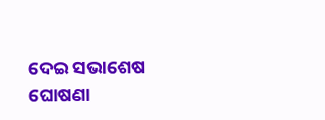ଦେଇ ସଭାଶେଷ ଘୋଷଣା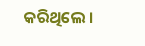କରିଥିଲେ ।